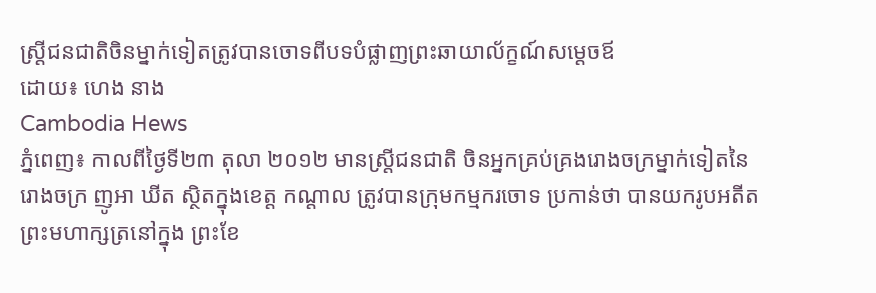ស្ត្រីជនជាតិចិនម្នាក់ទៀតត្រូវបានចោទពីបទបំផ្លាញព្រះឆាយាល័ក្ខណ៍សម្តេចឪ
ដោយ៖ ហេង នាង
Cambodia Hews
ភ្នំពេញ៖ កាលពីថ្ងៃទី២៣ តុលា ២០១២ មានស្រ្តីជនជាតិ ចិនអ្នកគ្រប់គ្រងរោងចក្រម្នាក់ទៀតនៃរោងចក្រ ញូអា ឃីត ស្ថិតក្នុងខេត្ត កណ្តាល ត្រូវបានក្រុមកម្មករចោទ ប្រកាន់ថា បានយករូបអតីតព្រះមហាក្សត្រនៅក្នុង ព្រះខែ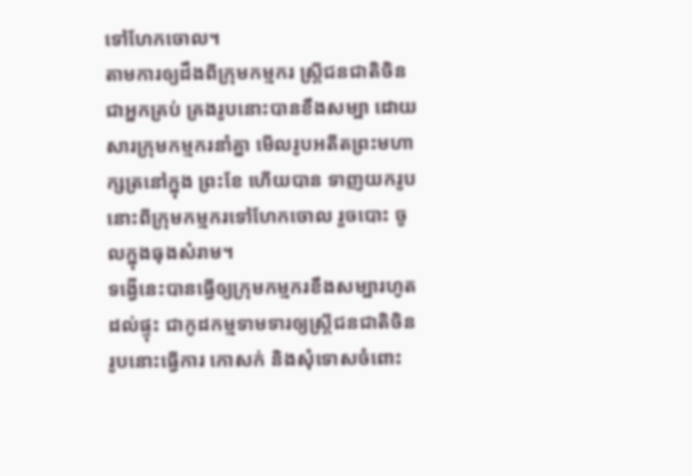ទៅហែកចោល។
តាមការឲ្យដឹងពីក្រុមកម្មករ ស្រ្តីជនជាតិចិនជាអ្នកគ្រប់ គ្រងរូបនោះបានខឹងសម្បា ដោយសារក្រុមកម្មករនាំគ្នា មើលរូបអតីតព្រះមហាក្សត្រនៅក្នុង ព្រះខែ ហើយបាន ទាញយករូបនោះពីក្រុមកម្មករទៅហែកចោល រួចបោះ ចូលក្នុងធុងសំរាម។
ទង្វើនេះបានធ្វើឲ្យក្រុមកម្មករខឹងសម្បារហូតដល់ផ្ទុះ ជាកូដកម្មទាមទារឲ្យស្រ្តីជនជាតិចិន រូបនោះធ្វើការ កោសក់ និងសុំទោសចំពោះ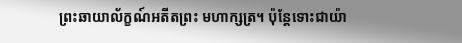ព្រះឆាយាល័ក្ខណ៍អតីតព្រះ មហាក្សត្រ។ ប៉ុន្តែទោះជាយ៉ា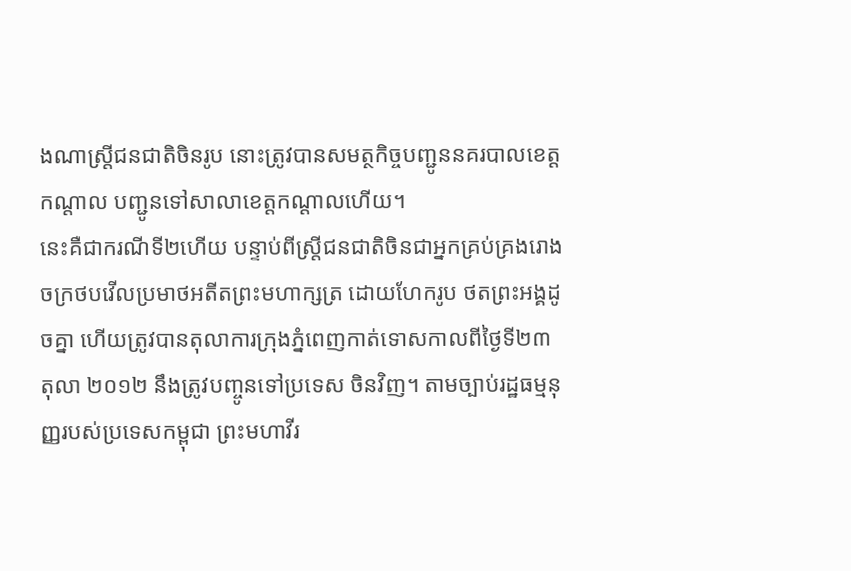ងណាស្រ្តីជនជាតិចិនរូប នោះត្រូវបានសមត្ថកិច្ចបញ្ជូននគរបាលខេត្ត កណ្តាល បញ្ជូនទៅសាលាខេត្តកណ្តាលហើយ។
នេះគឺជាករណីទី២ហើយ បន្ទាប់ពីស្រ្តីជនជាតិចិនជាអ្នកគ្រប់គ្រងរោងចក្រថបវើលប្រមាថអតីតព្រះមហាក្សត្រ ដោយហែករូប ថតព្រះអង្គដូចគ្នា ហើយត្រូវបានតុលាការក្រុងភ្នំពេញកាត់ទោសកាលពីថ្ងៃទី២៣ តុលា ២០១២ នឹងត្រូវបញ្ចូនទៅប្រទេស ចិនវិញ។ តាមច្បាប់រដ្ឋធម្មនុញ្ញរបស់ប្រទេសកម្ពុជា ព្រះមហាវីរ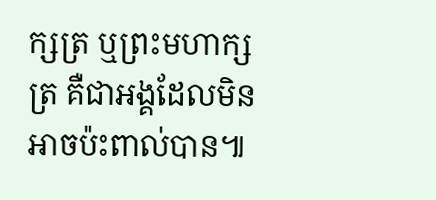ក្សត្រ ឬព្រះមហាក្សត្រ គឺជាអង្គដែលមិនអាចប៉ះពាល់បាន៕